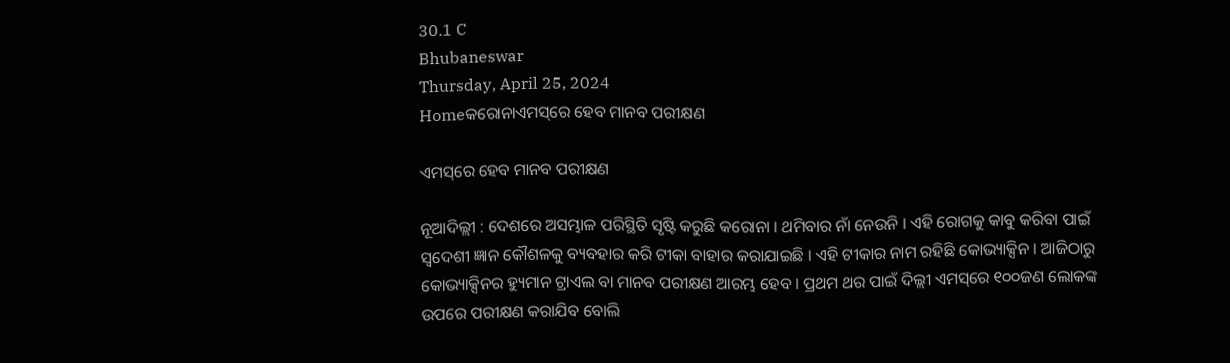30.1 C
Bhubaneswar
Thursday, April 25, 2024
Homeକରୋନାଏମସ୍‌ରେ ହେବ ମାନବ ପରୀକ୍ଷଣ

ଏମସ୍‌ରେ ହେବ ମାନବ ପରୀକ୍ଷଣ

ନୂଆଦିଲ୍ଲୀ : ଦେଶରେ ଅସମ୍ଭାଳ ପରିସ୍ଥିତି ସୃଷ୍ଟି କରୁଛି କରୋନା । ଥମିବାର ନାଁ ନେଉନି । ଏହି ରୋଗକୁ କାବୁ କରିବା ପାଇଁ ସ୍ୱଦେଶୀ ଜ୍ଞାନ କୌଶଳକୁ ବ୍ୟବହାର କରି ଟୀକା ବାହାର କରାଯାଇଛି । ଏହି ଟୀକାର ନାମ ରହିଛି କୋଭ୍ୟାକ୍ସିନ । ଆଜିଠାରୁ କୋଭ୍ୟାକ୍ସିନର ହ୍ୟୁମାନ ଟ୍ରାଏଲ ବା ମାନବ ପରୀକ୍ଷଣ ଆରମ୍ଭ ହେବ । ପ୍ରଥମ ଥର ପାଇଁ ଦିଲ୍ଲୀ ଏମସ୍‌ରେ ୧୦୦ଜଣ ଲୋକଙ୍କ ଉପରେ ପରୀକ୍ଷଣ କରାଯିବ ବୋଲି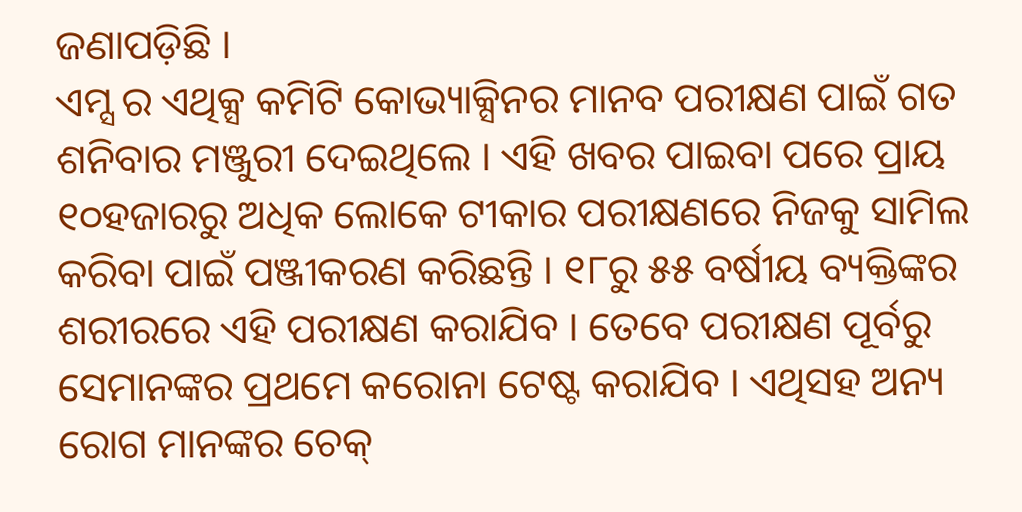ଜଣାପଡ଼ିଛି ।
ଏମ୍ସ ର ଏଥିକ୍ସ କମିଟି କୋଭ୍ୟାକ୍ସିନର ମାନବ ପରୀକ୍ଷଣ ପାଇଁ ଗତ ଶନିବାର ମଞ୍ଜୁରୀ ଦେଇଥିଲେ । ଏହି ଖବର ପାଇବା ପରେ ପ୍ରାୟ ୧୦ହଜାରରୁ ଅଧିକ ଲୋକେ ଟୀକାର ପରୀକ୍ଷଣରେ ନିଜକୁ ସାମିଲ କରିବା ପାଇଁ ପଞ୍ଜୀକରଣ କରିଛନ୍ତି । ୧୮ରୁ ୫୫ ବର୍ଷୀୟ ବ୍ୟକ୍ତିଙ୍କର ଶରୀରରେ ଏହି ପରୀକ୍ଷଣ କରାଯିବ । ତେବେ ପରୀକ୍ଷଣ ପୂର୍ବରୁ ସେମାନଙ୍କର ପ୍ରଥମେ କରୋନା ଟେଷ୍ଟ କରାଯିବ । ଏଥିସହ ଅନ୍ୟ ରୋଗ ମାନଙ୍କର ଚେକ୍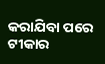କରାଯିବା ପରେ ଟୀକାର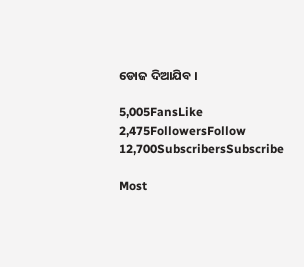ଡୋଜ ଦିଆଯିବ ।

5,005FansLike
2,475FollowersFollow
12,700SubscribersSubscribe

Most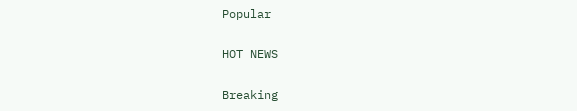Popular

HOT NEWS

Breaking